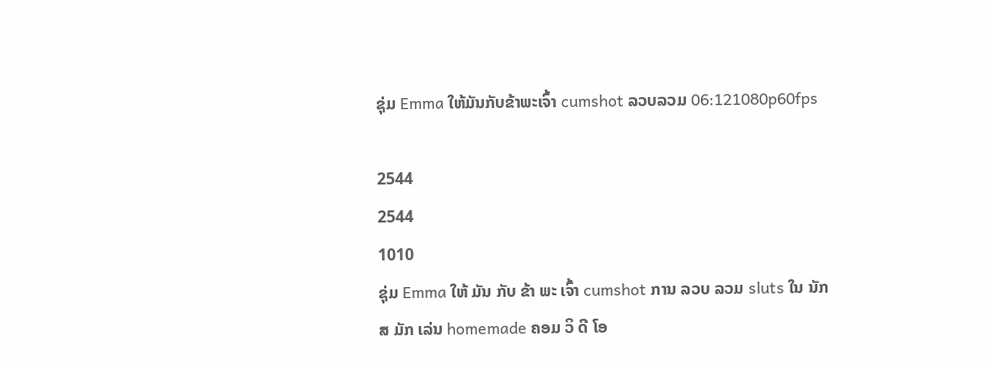ຊຸ່ມ Emma ໃຫ້ມັນກັບຂ້າພະເຈົ້າ cumshot ລວບລວມ 06:121080p60fps

2544
2544
1010
ຊຸ່ມ Emma ໃຫ້ ມັນ ກັບ ຂ້າ ພະ ເຈົ້າ cumshot ການ ລວບ ລວມ sluts ໃນ ນັກ ສ ມັກ ເລ່ນ homemade ຄອມ ວິ ດີ ໂອ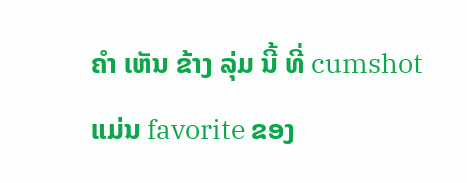ຄໍາ ເຫັນ ຂ້າງ ລຸ່ມ ນີ້ ທີ່ cumshot ແມ່ນ favorite ຂອງ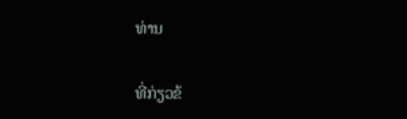ທ່ານ

ທີ່ກ່ຽວຂ້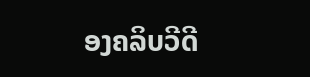ອງຄລິບວີດີ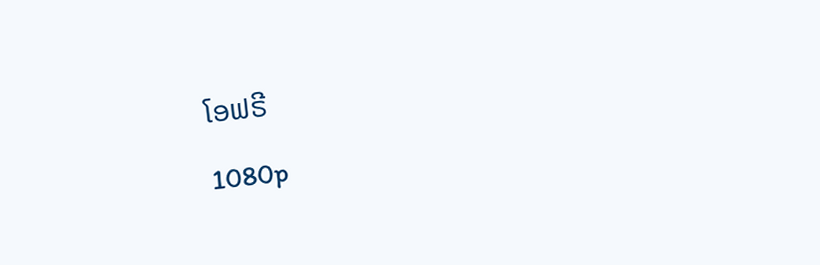ໂອຟຣີ

1080p